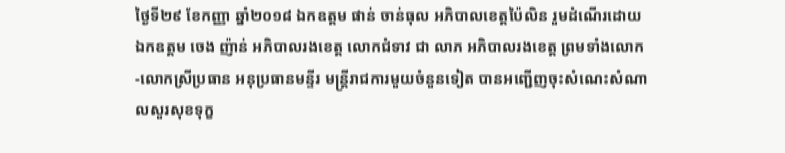ថ្ងៃទី២៩ ខែកញ្ញា ឆ្នាំ២០១៨ ឯកឧត្តម ផាន់ ចាន់ធុល អភិបាលខេត្តប៉ៃលិន រួមដំណើរដោយឯកឧត្តម ចេង ញ៉ាន់ អភិបាលរងខេត្ត លោកជំទាវ ជា លាភ អភិបាលរងខេត្ត ព្រមទាំងលោក-លោកស្រីប្រធាន អនុប្រធានមន្ទីរ មន្រ្តីរាជការមួយចំនួនទៀត បានអញ្ជើញចុះសំណេះសំណាលសួរសុខទុក្ខ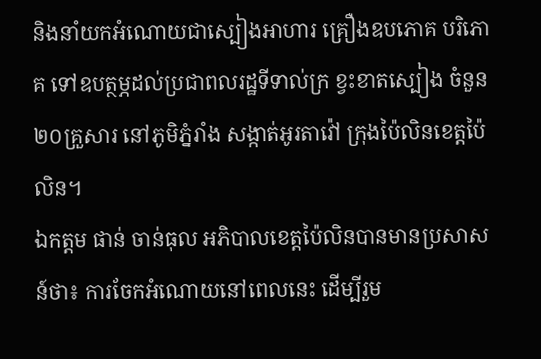និងនាំយកអំណោយជាស្បៀងអាហារ គ្រឿងឧបភោគ បរិភោគ ទៅឧបត្ថម្ភដល់ប្រជាពលរដ្ឋទីទាល់ក្រ ខ្វះខាតស្បៀង ចំនួន ២០គ្រួសារ នៅភូមិភ្នំរាំង សង្កាត់អូរតាវ៉ៅ ក្រុងប៉ៃលិនខេត្តប៉ៃលិន។
ឯកត្តម ផាន់ ចាន់ធុល អភិបាលខេត្តប៉ៃលិនបានមានប្រសាសន៍ថា៖ ការចែកអំណោយនៅពេលនេះ ដើម្បីរួម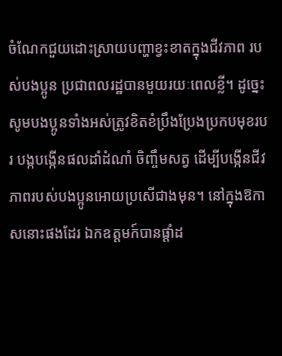ចំណែកជួយដោះស្រាយបញ្ហាខ្វះខាតក្នុងជីវភាព របស់បងប្អូន ប្រជាពលរដ្ឋបានមួយរយៈពេលខ្លី។ ដូច្នេះសូមបងប្អូនទាំងអស់ត្រូវខិតខំប្រឹងប្រែងប្រកបមុខរបរ បង្កបង្កើនផលដាំដំណាំ ចិញ្ចឹមសត្វ ដើម្បីបង្កើនជីវភាពរបស់បងប្អូនអោយប្រសើជាងមុន។ នៅក្នុងឱកាសនោះផងដែរ ឯកឧត្តមក៍បានផ្តាំដ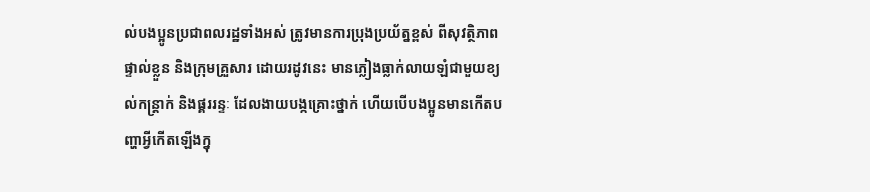ល់បងប្អូនប្រជាពលរដ្ឋទាំងអស់ ត្រូវមានការប្រុងប្រយ័ត្នខ្ពស់ ពីសុវត្ថិភាពផ្ទាល់ខ្លួន និងក្រុមគ្រួសារ ដោយរដូវនេះ មានភ្លៀងធ្លាក់លាយឡំជាមួយខ្យល់កន្ត្រាក់ និងផ្គររន្ទៈ ដែលងាយបង្កគ្រោះថ្នាក់ ហើយបើបងប្អូនមានកើតបញ្ហាអ្វីកើតឡើងក្នុ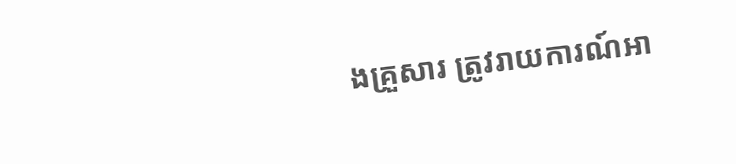ងគ្រួសារ ត្រូវរាយការណ៍អា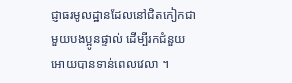ជ្ញាធរមូលដ្ឋានដែលនៅជិតកៀកជាមួយបងប្អូនផ្ទាល់ ដើម្បីរកជំនួយអោយបានទាន់ពេលវេលា ។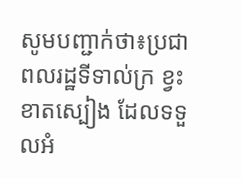សូមបញ្ជាក់ថា៖ប្រជាពលរដ្ឋទីទាល់ក្រ ខ្វះខាតស្បៀង ដែលទទួលអំ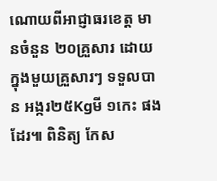ណោយពីអាជ្ញាធរខេត្ត មានចំនួន ២០គ្រួសារ ដោយក្នុងមួយគ្រួសារៗ ទទួលបាន អង្ករ២៥Kgមី ១កេះ ផងដែរ៕ ពិនិត្យ កែស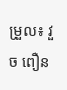ម្រួល៖ វួច ពឿន